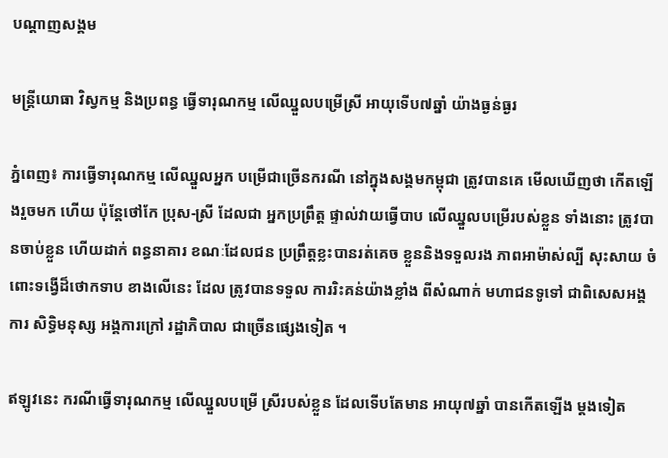បណ្តាញសង្គម

មន្ដ្រីយោធា វិស្វកម្ម និងប្រពន្ធ ធ្វើទារុណកម្ម លើឈ្នួលបម្រើស្រី អាយុទើប៧ឆ្នាំ យ៉ាងធ្ងន់ធ្ងរ

ភ្នំពេញ៖ ការធ្វើទារុណកម្ម លើឈ្នួលអ្នក បម្រើជាច្រើនករណី នៅក្នុងសង្គមកម្ពុជា ត្រូវបានគេ មើលឃើញថា កើតឡើងរួចមក ហើយ ប៉ុន្ដែថៅកែ ប្រុស-ស្រី ដែលជា អ្នកប្រព្រឹត្ដ ផ្ទាល់វាយធ្វើបាប លើឈ្នួលបម្រើរបស់ខ្លួន ទាំងនោះ ត្រូវបានចាប់ខ្លួន ហើយដាក់ ពន្ធនាគារ ខណៈដែលជន ប្រព្រឹត្ដខ្លះបានរត់គេច ខ្លួននិងទទួលរង ភាពអាម៉ាស់ល្បី សុះសាយ ចំពោះទង្វើដ៏ថោកទាប ខាងលើនេះ ដែល ត្រូវបានទទួល ការរិះគន់យ៉ាងខ្លាំង ពីសំណាក់ មហាជនទូទៅ ជាពិសេសអង្គការ សិទ្ធិមនុស្ស អង្គការក្រៅ រដ្ឋាភិបាល ជាច្រើនផ្សេងទៀត ។

ឥឡូវនេះ ករណីធ្វើទារុណកម្ម លើឈ្នួលបម្រើ ស្រីរបស់ខ្លួន ដែលទើបតែមាន អាយុ៧ឆ្នាំ បានកើតឡើង ម្ដងទៀត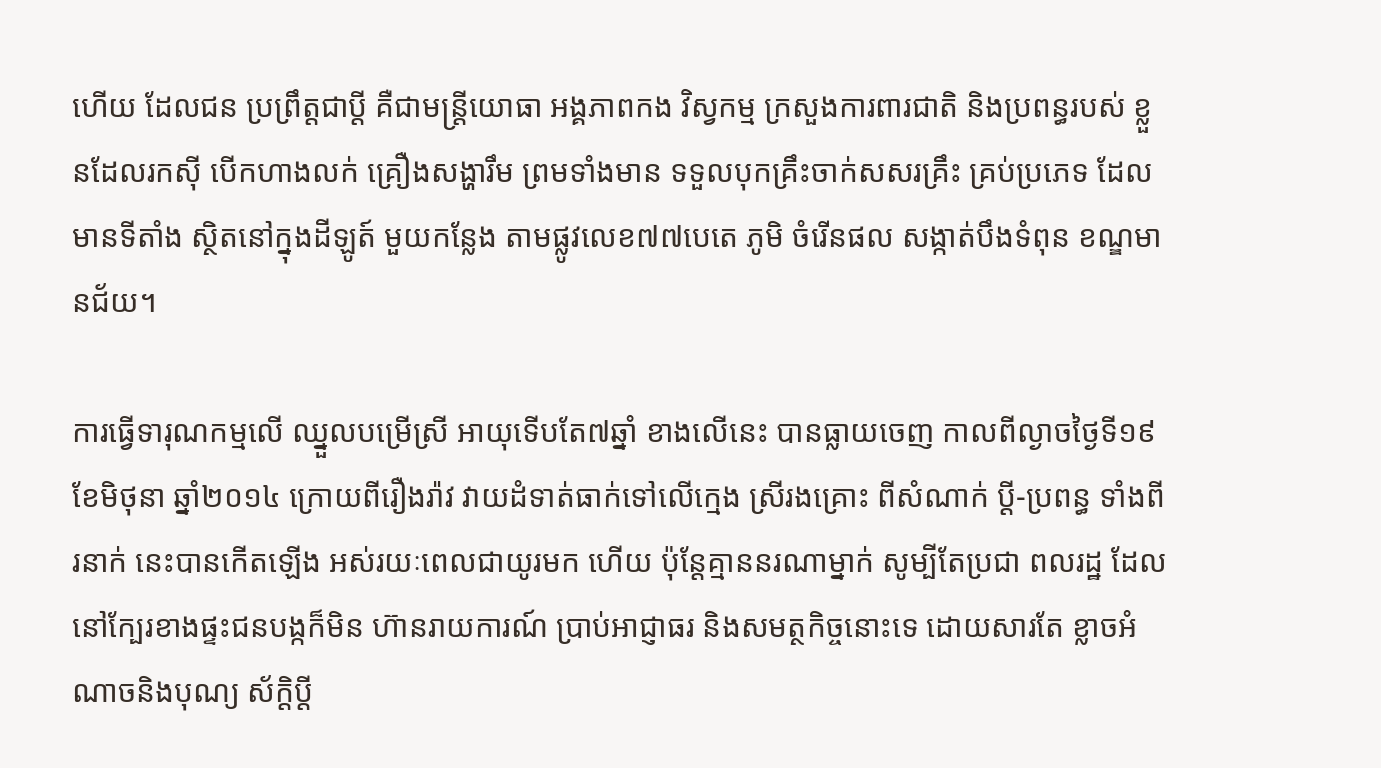ហើយ ដែលជន ប្រព្រឹត្ដជាប្ដី គឺជាមន្ដ្រីយោធា អង្គភាពកង វិស្វកម្ម ក្រសួងការពារជាតិ និងប្រពន្ធរបស់ ខ្លួនដែលរកស៊ី បើកហាងលក់ គ្រឿងសង្ហារឹម ព្រមទាំងមាន ទទួលបុកគ្រឹះចាក់សសរគ្រឹះ គ្រប់ប្រភេទ ដែលមានទីតាំង ស្ថិតនៅក្នុងដីឡូត៍ មួយកន្លែង តាមផ្លូវលេខ៧៧បេតេ ភូមិ ចំរើនផល សង្កាត់បឹងទំពុន ខណ្ឌមានជ័យ។

ការធ្វើទារុណកម្មលើ ឈ្នួលបម្រើស្រី អាយុទើបតែ៧ឆ្នាំ ខាងលើនេះ បានធ្លាយចេញ កាលពីល្ងាចថ្ងៃទី១៩ ខែមិថុនា ឆ្នាំ២០១៤ ក្រោយពីរឿងរ៉ាវ វាយដំទាត់ធាក់ទៅលើក្មេង ស្រីរងគ្រោះ ពីសំណាក់ ប្ដី-ប្រពន្ធ ទាំងពីរនាក់ នេះបានកើតឡើង អស់រយៈពេលជាយូរមក ហើយ ប៉ុន្ដែគ្មាននរណាម្នាក់ សូម្បីតែប្រជា ពលរដ្ឋ ដែលនៅក្បែរខាងផ្ទះជនបង្កក៏មិន ហ៊ានរាយការណ៍ ប្រាប់អាជ្ញាធរ និងសមត្ថកិច្ចនោះទេ ដោយសារតែ ខ្លាចអំណាចនិងបុណ្យ ស័ក្ដិប្ដី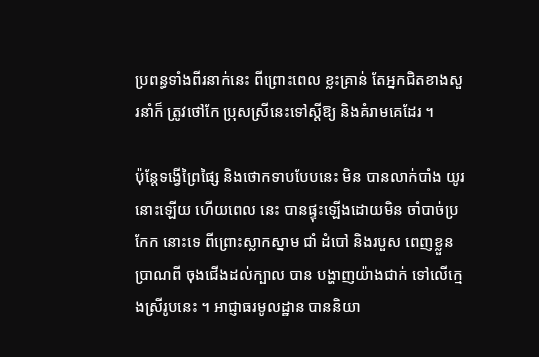ប្រពន្ធទាំងពីរនាក់នេះ ពីព្រោះពេល ខ្លះគ្រាន់ តែអ្នកជិតខាងសួរនាំក៏ ត្រូវថៅកែ ប្រុសស្រីនេះទៅស្ដីឱ្យ និងគំរាមគេដែរ ។

ប៉ុន្ដែទង្វើព្រៃផ្សៃ និងថោកទាបបែបនេះ មិន បានលាក់បាំង យូរនោះឡើយ ហើយពេល នេះ បានផ្ទុះឡើងដោយមិន ចាំបាច់ប្រកែក នោះទេ ពីព្រោះស្លាកស្នាម ជាំ ដំបៅ និងរបួស ពេញខ្លួនប្រាណពី ចុងជើងដល់ក្បាល បាន បង្ហាញយ៉ាងជាក់ ទៅលើក្មេងស្រីរូបនេះ ។ អាជ្ញាធរមូលដ្ឋាន បាននិយា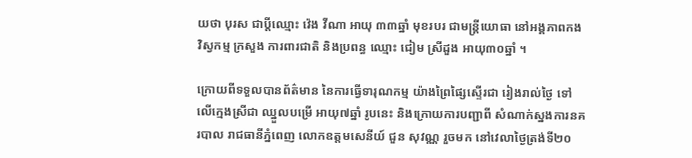យថា បុរស ជាប្ដីឈ្មោះ វ៉េង វីណា អាយុ ៣៣ឆ្នាំ មុខរបរ ជាមន្ដ្រីយោធា នៅអង្គភាពកងវិស្វកម្ម ក្រសួង ការពារជាតិ និងប្រពន្ធ ឈ្មោះ ជៀម ស្រីដួង អាយុ៣០ឆ្នាំ ។

ក្រោយពីទទួលបានព័ត៌មាន នៃការធ្វើទារុណកម្ម យ៉ាងព្រៃផ្សៃស្ទើរជា រៀងរាល់ថ្ងៃ ទៅលើក្មេងស្រីជា ឈ្នួលបម្រើ អាយុ៧ឆ្នាំ រូបនេះ និងក្រោយការបញ្ជាពី សំណាក់ស្នងការនគរបាល រាជធានីភ្នំពេញ លោកឧត្តមសេនីយ៍ ជួន សុវណ្ណ រួចមក នៅវេលាថ្ងៃត្រង់ទី២០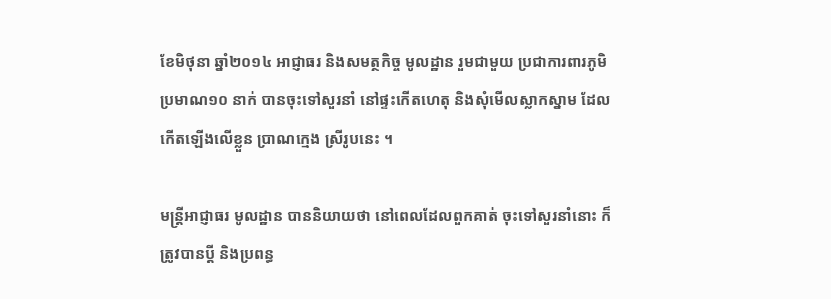ខែមិថុនា ឆ្នាំ២០១៤ អាជ្ញាធរ និងសមត្ថកិច្ច មូលដ្ឋាន រួមជាមួយ ប្រជាការពារភូមិ ប្រមាណ១០ នាក់ បានចុះទៅសួរនាំ នៅផ្ទះកើតហេតុ និងសុំមើលស្លាកស្នាម ដែលកើតឡើងលើខ្លួន ប្រាណក្មេង ស្រីរូបនេះ ។

មន្ដ្រីអាជ្ញាធរ មូលដ្ឋាន បាននិយាយថា នៅពេលដែលពួកគាត់ ចុះទៅសួរនាំនោះ ក៏ ត្រូវបានប្ដី និងប្រពន្ធ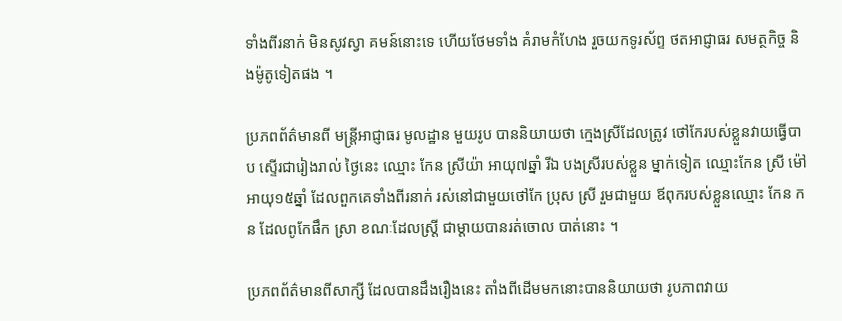ទាំងពីរនាក់ មិនសូវស្វា គមន៍នោះទេ ហើយថែមទាំង គំរាមកំហែង រួចយកទូរស័ព្ទ ថតអាជ្ញាធរ សមត្ថកិច្ច និងម៉ូតូទៀតផង ។

ប្រភពព័ត៌មានពី មន្ដ្រីអាជ្ញាធរ មូលដ្ឋាន មួយរូប បាននិយាយថា ក្មេងស្រីដែលត្រូវ ថៅកែរបស់ខ្លួនវាយធ្វើបាប ស្ទើរជារៀងរាល់ ថ្ងៃនេះ ឈ្មោះ កែន ស្រីយ៉ា អាយុ៧ឆ្នាំ រីឯ បងស្រីរបស់ខ្លួន ម្នាក់ទៀត ឈ្មោះកែន ស្រី ម៉ៅ អាយុ១៥ឆ្នាំ ដែលពួកគេទាំងពីរនាក់ រស់នៅជាមួយថៅកែ ប្រុស ស្រី រួមជាមួយ ឪពុករបស់ខ្លួនឈ្មោះ កែន កន ដែលពូកែផឹក ស្រា ខណៈដែលស្ដ្រី ជាម្ដាយបានរត់ចោល បាត់នោះ ។

ប្រភពព័ត៌មានពីសាក្សី ដែលបានដឹងរឿងនេះ តាំងពីដើមមកនោះបាននិយាយថា រូបភាពវាយ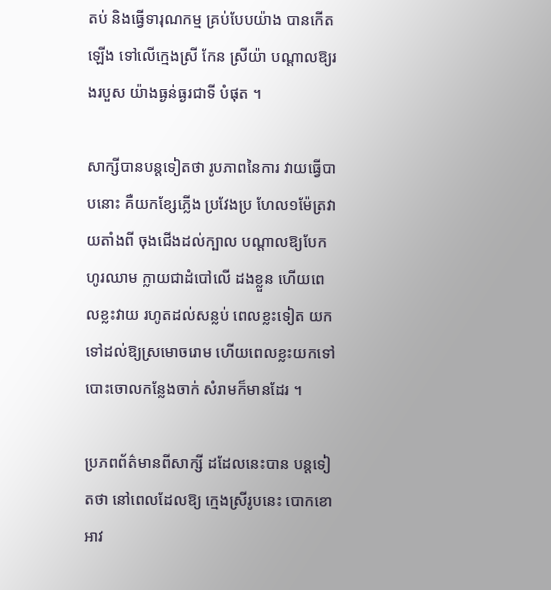តប់ និងធ្វើទារុណកម្ម គ្រប់បែបយ៉ាង បានកើតឡើង ទៅលើក្មេងស្រី កែន ស្រីយ៉ា បណ្ដាលឱ្យរងរបួស យ៉ាងធ្ងន់ធ្ងរជាទី បំផុត ។

សាក្សីបានបន្ដទៀតថា រូបភាពនៃការ វាយធ្វើបាបនោះ គឺយកខ្សែភ្លើង ប្រវែងប្រ ហែល១ម៉ែត្រវាយតាំងពី ចុងជើងដល់ក្បាល បណ្ដាលឱ្យបែកហូរឈាម ក្លាយជាដំបៅលើ ដងខ្លួន ហើយពេលខ្លះវាយ រហូតដល់សន្លប់ ពេលខ្លះទៀត យកទៅដល់ឱ្យស្រមោចរោម ហើយពេលខ្លះយកទៅបោះចោលកន្លែងចាក់ សំរាមក៏មានដែរ ។

ប្រភពព័ត៌មានពីសាក្សី ដដែលនេះបាន បន្ដទៀតថា នៅពេលដែលឱ្យ ក្មេងស្រីរូបនេះ បោកខោអាវ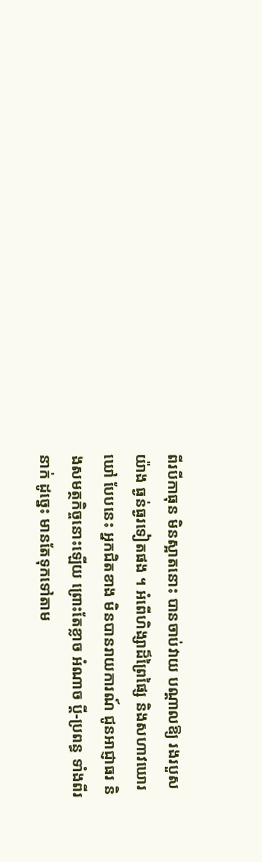ពីរបីកាធុន មិនស្អាតនោះ បានចាប់វាយ បណ្ដាលឱ្យ រងរបួសយ៉ាង ធ្ងន់ធ្ងរទៀតផង ។ អំពើហិង្សាដ៏ព្រៃផ្សៃ និងសហាវឃោរឃៅ បែបនេះ អ្នកជិតខាង មិនបានរាយការណ៍ ជូនអាជ្ញាធរ និងសមត្ថកិច្ចនោះឡើយ ព្រោះតែខ្លាច អំណាច ប្ដី-ប្រពន្ធ ទាំងពីរនាក់ ដូច្នេះ មានតែទុកទៅតាម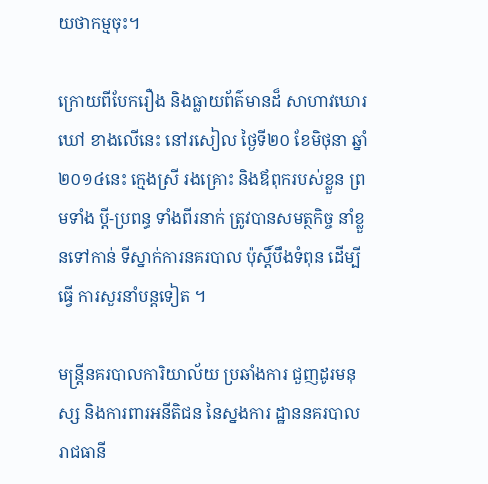យថាកម្មចុះ។

ក្រោយពីបែករឿង និងធ្លាយព័ត៌មានដ៏ សាហាវឃោរឃៅ ខាងលើនេះ នៅរសៀល ថ្ងៃទី២០ ខែមិថុនា ឆ្នាំ២០១៤នេះ ក្មេងស្រី រងគ្រោះ និងឪពុករបស់ខ្លួន ព្រមទាំង ប្ដី-ប្រពន្ធ ទាំងពីរនាក់ ត្រូវបានសមត្ថកិច្ច នាំខ្លួនទៅកាន់ ទីស្នាក់ការនគរបាល ប៉ុស្ដិ៍បឹងទំពុន ដើម្បីធ្វើ ការសួរនាំបន្ដទៀត ។

មន្ដ្រីនគរបាលការិយាល័យ ប្រឆាំងការ ជួញដូរមនុស្ស និងការពារអនីតិជន នៃស្នងការ ដ្ឋាននគរបាល រាជធានី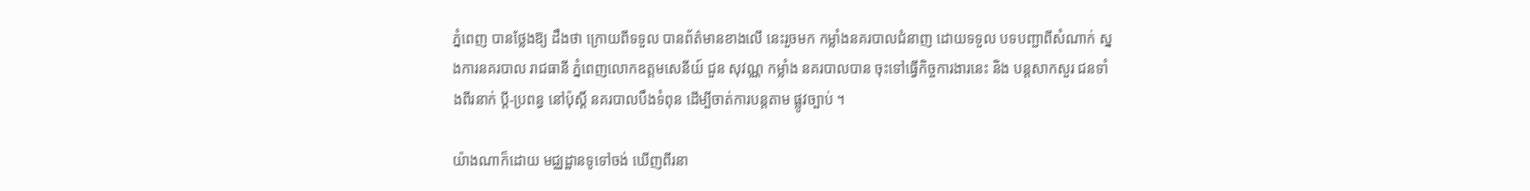ភ្នំពេញ បានថ្លែងឱ្យ ដឹងថា ក្រោយពីទទួល បានព័ត៌មានខាងលើ នេះរួចមក កម្លាំងនគរបាលជំនាញ ដោយទទួល បទបញ្ជាពីសំណាក់ ស្នងការនគរបាល រាជធានី ភ្នំពេញលោកឧត្ដមសេនីយ៍ ជួន សុវណ្ណ កម្លាំង នគរបាលបាន ចុះទៅធ្វើកិច្ចការងារនេះ និង បន្ដសាកសួរ ជនទាំងពីរនាក់ ប្ដី-ប្រពន្ធ នៅប៉ុស្ដិ៍ នគរបាលបឹងទំពុន ដើម្បីចាត់ការបន្ដតាម ផ្លូវច្បាប់ ។

យ៉ាងណាក៏ដោយ មជ្ឈដ្ឋានទូទៅចង់ ឃើញពីរនា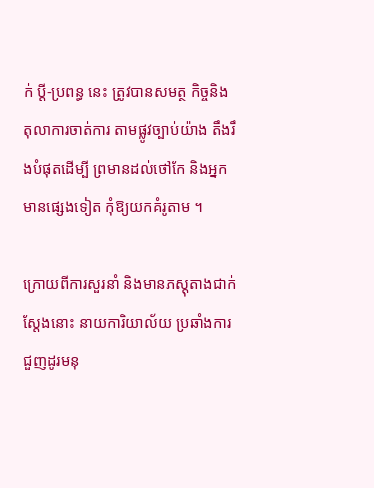ក់ ប្ដី-ប្រពន្ធ នេះ ត្រូវបានសមត្ថ កិច្ចនិងតុលាការចាត់ការ តាមផ្លូវច្បាប់យ៉ាង តឹងរឹងបំផុតដើម្បី ព្រមានដល់ថៅកែ និងអ្នកមានផ្សេងទៀត កុំឱ្យយកគំរូតាម ។

ក្រោយពីការសួរនាំ និងមានភស្ដុតាងជាក់ ស្ដែងនោះ នាយការិយាល័យ ប្រឆាំងការជួញដូរមនុ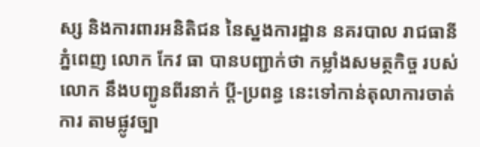ស្ស និងការពារអនិតិជន នៃស្នងការដ្ឋាន នគរបាល រាជធានីភ្នំពេញ លោក កែវ ធា បានបញ្ជាក់ថា កម្លាំងសមត្ថកិច្ច របស់លោក នឹងបញ្ជូនពីរនាក់ ប្ដី-ប្រពន្ធ នេះទៅកាន់តុលាការចាត់ការ តាមផ្លូវច្បា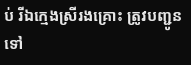ប់ រីឯក្មេងស្រីរងគ្រោះ ត្រូវបញ្ជូនទៅ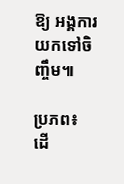ឱ្យ អង្គការយកទៅចិញ្ចឹម៕

ប្រភព៖ ដើ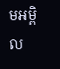មអម្ពិល